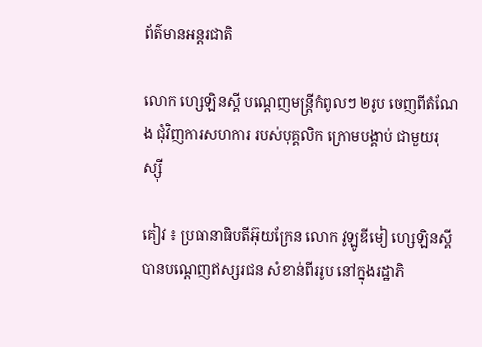ព័ត៌មានអន្តរជាតិ

លោក ហ្សេឡិនស្គី បណ្តេញមន្ត្រីកំពូលៗ ២រូប ចេញពីតំណែង ជុំវិញការសហការ របស់បុគ្គលិក ក្រោមបង្គាប់ ជាមួយរុស្ស៊ី

គៀវ ៖ ប្រធានាធិបតីអ៊ុយក្រែន លោក វូឡូឌីមៀ ហ្សេឡិនស្គី បានបណ្ដេញឥស្សរជន សំខាន់ពីររូប នៅក្នុងរដ្ឋាភិ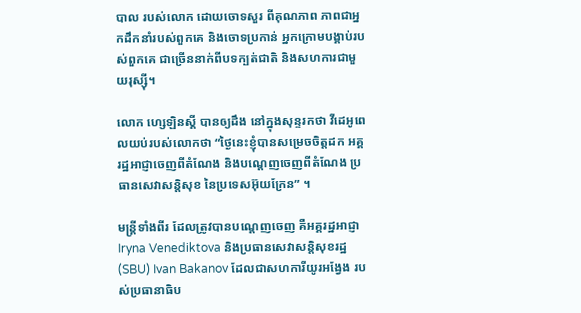បាល របស់លោក ដោយចោទសួរ ពីគុណភាព ភាពជាអ្នកដឹកនាំរបស់ពួកគេ និងចោទប្រកាន់ អ្នកក្រោមបង្គាប់របស់ពួកគេ ជាច្រើននាក់ពីបទក្បត់ជាតិ និងសហការជាមួយរុស្ស៊ី។

លោក ហ្សេឡិនស្គី បានឲ្យដឹង នៅក្នុងសុន្ទរកថា វីដេអូពេលយប់របស់លោកថា “ថ្ងៃនេះខ្ញុំបានសម្រេចចិត្តដក អគ្គរដ្ឋអាជ្ញាចេញពីតំណែង និងបណ្តេញចេញពីតំណែង ប្រធានសេវាសន្តិសុខ នៃប្រទេសអ៊ុយក្រែន” ។

មន្ត្រីទាំងពីរ ដែលត្រូវបានបណ្តេញចេញ គឺអគ្គរដ្ឋអាជ្ញា Iryna Venediktova និងប្រធានសេវាសន្តិសុខរដ្ឋ (SBU) Ivan Bakanov ដែលជាសហការីយូរអង្វែង របស់ប្រធានាធិប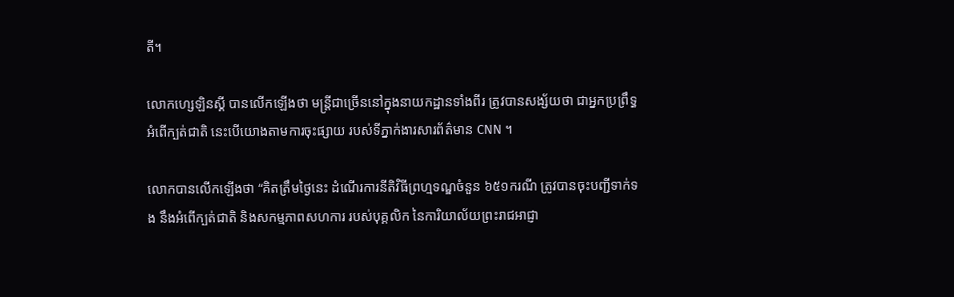តី។

លោកហ្សេឡិនស្គី បានលើកឡើងថា មន្ត្រីជាច្រើននៅក្នុងនាយកដ្ឋានទាំងពីរ ត្រូវបានសង្ស័យថា ជាអ្នកប្រព្រឹទ្ធអំពើក្បត់ជាតិ នេះបើយោងតាមការចុះផ្សាយ របស់ទីភ្នាក់ងារសារព័ត៌មាន CNN ។

លោកបានលើកឡើងថា “គិតត្រឹមថ្ងៃនេះ ដំណើរការនីតិវិធីព្រហ្មទណ្ឌចំនួន ៦៥១ករណី ត្រូវបានចុះបញ្ជីទាក់ទង នឹងអំពើក្បត់ជាតិ និងសកម្មភាពសហការ របស់បុគ្គលិក នៃការិយាល័យព្រះរាជអាជ្ញា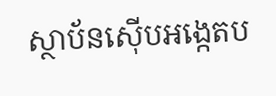ស្ថាប័នស៊ើបអង្កេតប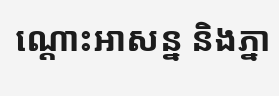ណ្តោះអាសន្ន និងភ្នា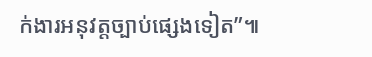ក់ងារអនុវត្តច្បាប់ផ្សេងទៀត”៕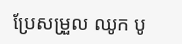ប្រែសម្រួល ឈូក បូ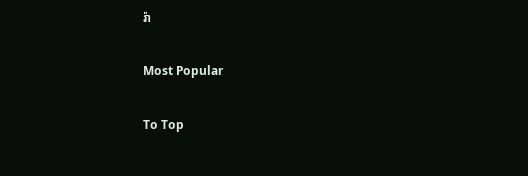រ៉ា

Most Popular

To Top